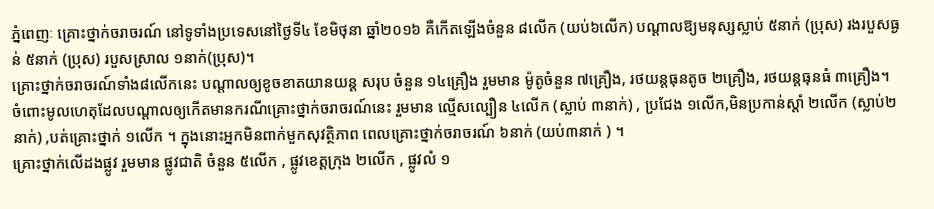ភ្នំពេញៈ គ្រោះថ្នាក់ចរាចរណ៍ នៅទូទាំងប្រទេសនៅថ្ងៃទី៤ ខែមិថុនា ឆ្នាំ២០១៦ គឺកើតឡើងចំនួន ៨លើក (យប់៦លើក) បណ្តាលឱ្យមនុស្សស្លាប់ ៥នាក់ (ប្រុស) រងរបួសធ្ងន់ ៥នាក់ (ប្រុស) របួសស្រាល ១នាក់(ប្រុស)។
គ្រោះថ្នាក់ចរាចរណ៍ទាំង៨លើកនេះ បណ្តាលឲ្យខូចខាតយានយន្ត សរុប ចំនួន ១៤គ្រឿង រួមមាន ម៉ូតូចំនួន ៧គ្រឿង, រថយន្តធុនតូច ២គ្រឿង, រថយន្តធុនធំ ៣គ្រឿង។
ចំពោះមូលហេតុដែលបណ្តាលឲ្យកើតមានករណីគ្រោះថ្នាក់ចរាចរណ៍នេះ រួមមាន ល្មើសល្បឿន ៤លើក (ស្លាប់ ៣នាក់) , ប្រជែង ១លើក,មិនប្រកាន់ស្តាំ ២លើក (ស្លាប់២នាក់) ,បត់គ្រោះថ្នាក់ ១លើក ។ ក្នុងនោះអ្នកមិនពាក់មួកសុវត្ថិភាព ពេលគ្រោះថ្នាក់ចរាចរណ៍ ៦នាក់ (យប់៣នាក់ ) ។
គ្រោះថ្នាក់លើដងផ្លូវ រួមមាន ផ្លូវជាតិ ចំនួន ៥លើក , ផ្លូវខេត្តក្រុង ២លើក , ផ្លូវលំ ១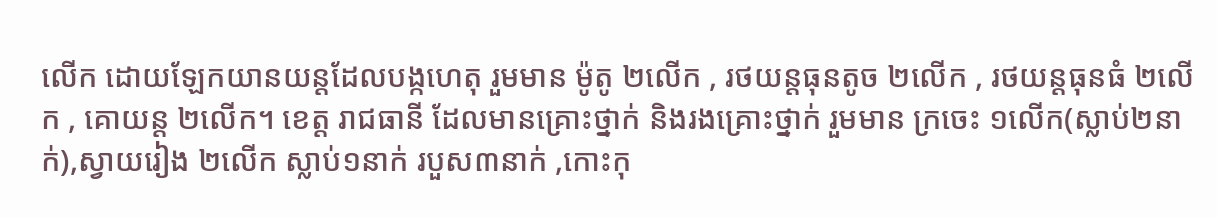លើក ដោយឡែកយានយន្តដែលបង្កហេតុ រួមមាន ម៉ូតូ ២លើក , រថយន្តធុនតូច ២លើក , រថយន្តធុនធំ ២លើក , គោយន្ត ២លើក។ ខេត្ត រាជធានី ដែលមានគ្រោះថ្នាក់ និងរងគ្រោះថ្នាក់ រួមមាន ក្រចេះ ១លើក(ស្លាប់២នាក់),ស្វាយរៀង ២លើក ស្លាប់១នាក់ របួស៣នាក់ ,កោះកុ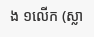ង ១លើក (ស្លា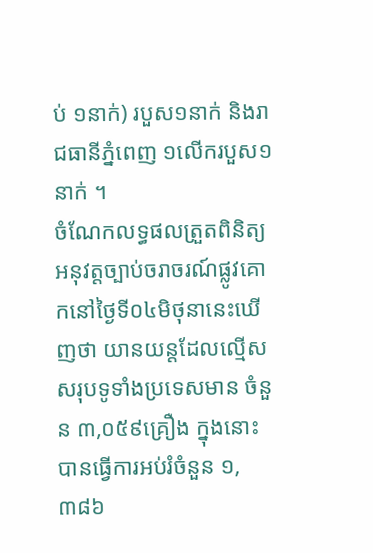ប់ ១នាក់) របួស១នាក់ និងរាជធានីភ្នំពេញ ១លើករបួស១នាក់ ។
ចំណែកលទ្ធផលត្រួតពិនិត្យអនុវត្តច្បាប់ចរាចរណ៍ផ្លូវគោកនៅថ្ងៃទី០៤មិថុនានេះឃើញថា យានយន្តដែលល្មើសសរុបទូទាំងប្រទេសមាន ចំនួន ៣,០៥៩គ្រឿង ក្នុងនោះបានធ្វើការអប់រំចំនួន ១,៣៨៦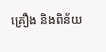គ្រឿង និងពិន័យ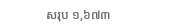សរុប ១,៦៧៣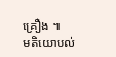គ្រឿង ៕
មតិយោបល់